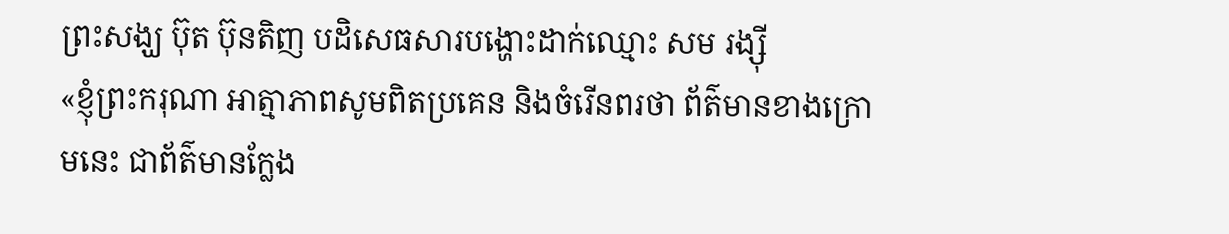ព្រះសង្ឃ ប៊ុត ប៊ុនតិញ បដិសេធសារបង្ហោះដាក់ឈ្មោះ សម រង្ស៊ី
«ខ្ញុំព្រះករុណា អាត្មាភាពសូមពិតប្រគេន និងចំរើនពរថា ព័ត៌មានខាងក្រោមនេះ ជាព័ត៌មានក្លែង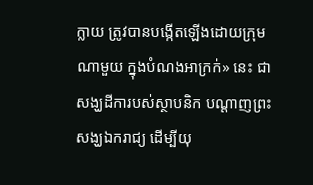ក្លាយ ត្រូវបានបង្កើតឡើងដោយក្រុមណាមួយ ក្នុងបំណងអាក្រក់» នេះ ជាសង្ឃដីការបស់ស្ថាបនិក បណ្ដាញព្រះសង្ឃឯករាជ្យ ដើម្បីយុ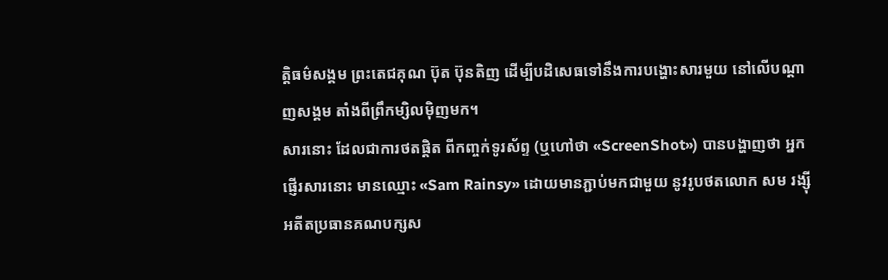ត្តិធម៌សង្គម ព្រះតេជគុណ ប៊ុត ប៊ុនតិញ ដើម្បីបដិសេធទៅនឹងការបង្ហោះសារមួយ នៅលើបណ្ដាញសង្គម តាំងពីព្រឹកម្សិលម៉ិញមក។
សារនោះ ដែលជាការថតផ្តិត ពីកញ្ចក់ទូរស័ព្ទ (ឬហៅថា «ScreenShot») បានបង្ហាញថា អ្នកផ្ញើរសារនោះ មានឈ្មោះ «Sam Rainsy» ដោយមានភ្ជាប់មកជាមួយ នូវរូបថតលោក សម រង្ស៊ី អតីតប្រធានគណបក្សស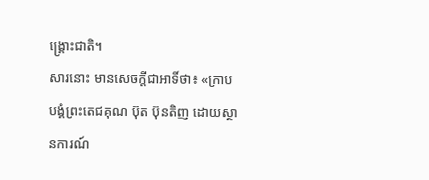ង្គ្រោះជាតិ។
សារនោះ មានសេចក្ដីជាអាទិ៍ថា៖ «ក្រាបបង្គំព្រះតេជគុណ ប៊ុត ប៊ុនតិញ ដោយស្ថានការណ៍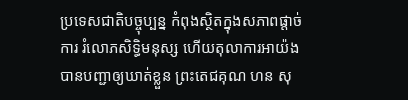ប្រទេសជាតិបច្ចុប្បន្ន កំពុងស្ថិតក្នុងសភាពផ្ដាច់ការ រំលោភសិទ្ធិមនុស្ស ហើយតុលាការអាយ៉ង បានបញ្ជាឲ្យឃាត់ខ្លួន ព្រះតេជគុណ ហន សុ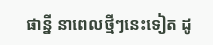ផាន្នី នាពេលថ្មីៗនេះទៀត ដូ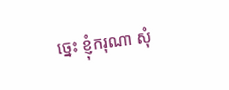ច្នេះ ខ្ញុំករុណា សុំ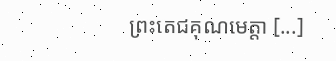ព្រះតេជគុណមេត្តា [...]